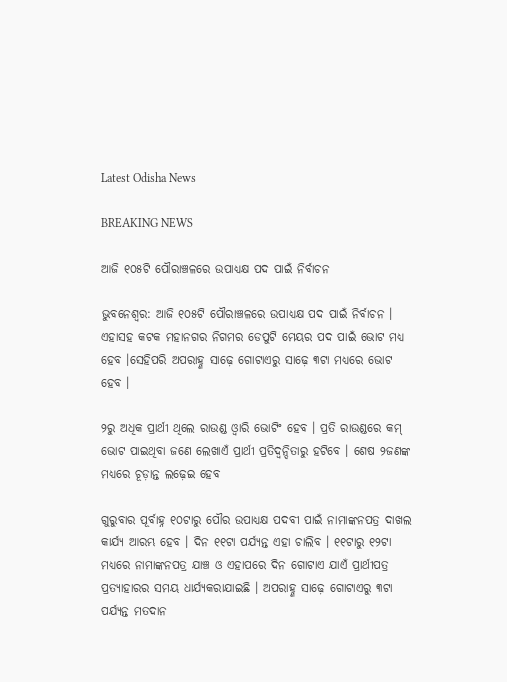Latest Odisha News

BREAKING NEWS

ଆଜି ୧୦୫ଟି ପୌରାଞ୍ଚଳରେ ଉପାଧ୍ୟକ୍ଷ ପଦ ପାଇଁ ନିର୍ବାଚନ

ଭୁବନେଶ୍ୱର: ଆଜି ୧୦୫ଟି ପୌରାଞ୍ଚଳରେ ଉପାଧ୍ୟକ୍ଷ ପଦ ପାଇଁ ନିର୍ବାଚନ । ଏହାସହ କଟକ ମହାନଗର ନିଗମର ଡେପୁଟି ମେୟର ପଦ ପାଇଁ ଭୋଟ ମଧ୍ୟ ହେବ ।ସେହିପରି ଅପରାହ୍ଣ ସାଢ଼େ ଗୋଟାଏରୁ ସାଢ଼େ ୩ଟା ମଧ୍ୟରେ ଭୋଟ ହେବ ।

୨ରୁ ଅଧିକ ପ୍ରାର୍ଥୀ ଥିଲେ ରାଉଣ୍ଡ ଓ୍ୱାରି ଭୋଟିଂ ହେବ । ପ୍ରତି ରାଉଣ୍ଡରେ କମ୍ ଭୋଟ ପାଇଥିବା ଜଣେ ଲେଖାଏଁ ପ୍ରାର୍ଥୀ ପ୍ରତିଦ୍ୱନ୍ଦିତାରୁ ହଟିବେ । ଶେଷ ୨ଜଣଙ୍କ ମଧ୍ୟରେ ଚୂଡ଼ାନ୍ତ ଲଢ଼େଇ ହେବ

ଗୁରୁବାର ପୂର୍ବାହ୍ନ ୧୦ଟାରୁ ପୌର ଉପାଧ୍ୟକ୍ଷ ପଦବୀ ପାଇଁ ନାମାଙ୍କନପତ୍ର ଦାଖଲ କାର୍ଯ୍ୟ ଆରମ୍ଭ ହେବ । ଦିନ ୧୧ଟା ପର୍ଯ୍ୟନ୍ତ ଏହା ଚାଲିବ । ୧୧ଟାରୁ ୧୨ଟା ମଧ୍ୟରେ ନାମାଙ୍କନପତ୍ର ଯାଞ୍ଚ ଓ ଏହାପରେ ଦିନ ଗୋଟାଏ ଯାଏଁ ପ୍ରାର୍ଥୀପତ୍ର ପ୍ରତ୍ୟାହାରର ସମୟ ଧାର୍ଯ୍ୟକରାଯାଇଛି । ଅପରାହ୍ଣ ସାଢ଼େ ଗୋଟାଏରୁ ୩ଟା ପର୍ଯ୍ୟନ୍ତ ମତଦାନ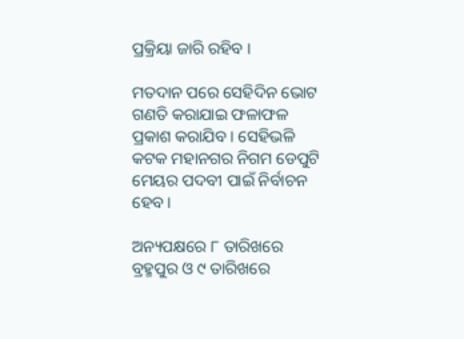ପ୍ରକ୍ରିୟା ଜାରି ରହିବ ।

ମତଦାନ ପରେ ସେହିଦିନ ଭୋଟ ଗଣତି କରାଯାଇ ଫଳାଫଳ ପ୍ରକାଶ କରାଯିବ । ସେହିଭଳି କଟକ ମହାନଗର ନିଗମ ଡେପୁଟି ମେୟର ପଦବୀ ପାଇଁ ନିର୍ବାଚନ ହେବ ।

ଅନ୍ୟପକ୍ଷରେ ୮ ତାରିଖରେ ବ୍ରହ୍ମପୁର ଓ ୯ ତାରିଖରେ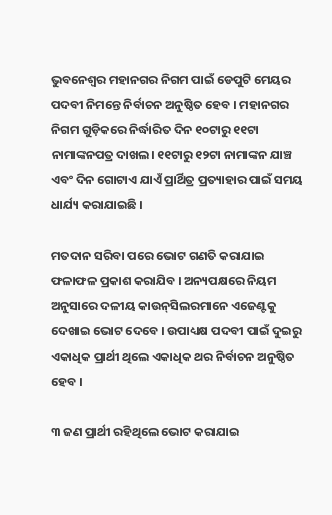ଭୁବନେଶ୍ୱର ମହାନଗର ନିଗମ ପାଇଁ ଡେପୁଟି ମେୟର ପଦବୀ ନିମନ୍ତେ ନିର୍ବାଚନ ଅନୁଷ୍ଠିତ ହେବ । ମହାନଗର ନିଗମ ଗୁଡ଼ିକରେ ନିର୍ଦ୍ଧାରିତ ଦିନ ୧୦ଟାରୁ ୧୧ଟା ନାମାଙ୍କନପତ୍ର ଦାଖଲ। ୧୧ଟାରୁ ୧୨ଟା ନାମାଙ୍କନ ଯାଞ୍ଚ ଏବଂ ଦିନ ଗୋଟାଏ ଯାଏଁ ପ୍ରାର୍ଥିତ୍ର ପ୍ରତ୍ୟାହାର ପାଇଁ ସମୟ ଧାର୍ଯ୍ୟ କରାଯାଇଛି ।

ମତଦାନ ସରିବା ପରେ ଭୋଟ ଗଣତି କରାଯାଇ ଫଳାଫଳ ପ୍ରକାଶ କରାଯିବ । ଅନ୍ୟପକ୍ଷରେ ନିୟମ ଅନୁସାରେ ଦଳୀୟ କାଉନ୍‌ସିଲରମାନେ ଏଜେଣ୍ଟକୁ ଦେଖାଇ ଭୋଟ ଦେବେ । ଉପାଧ୍ୟକ୍ଷ ପଦବୀ ପାଇଁ ଦୁଇରୁ ଏକାଧିକ ପ୍ରାର୍ଥୀ ଥିଲେ ଏକାଧିକ ଥର ନିର୍ବାଚନ ଅନୁଷ୍ଠିତ ହେବ ।

୩ ଜଣ ପ୍ରାର୍ଥୀ ରହିଥିଲେ ଭୋଟ କରାଯାଇ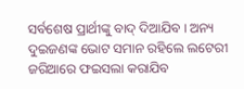ସର୍ବଶେଷ ପ୍ରାର୍ଥୀଙ୍କୁ ବାଦ୍‌ ଦିଆଯିବ । ଅନ୍ୟ ଦୁଇଜଣଙ୍କ ଭୋଟ ସମାନ ରହିଲେ ଲଟେରୀ ଜରିଆରେ ଫଇସଲା କରାଯିବ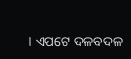। ଏପଟେ ଦଳବଦଳ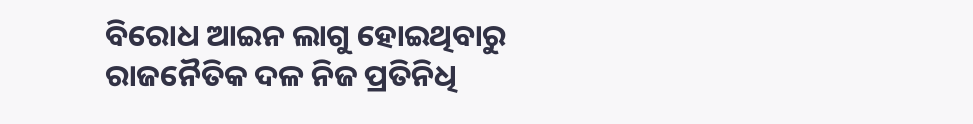ବିରୋଧ ଆଇନ ଲାଗୁ ହୋଇଥିବାରୁ ରାଜନୈତିକ ଦଳ ନିଜ ପ୍ରତିନିଧି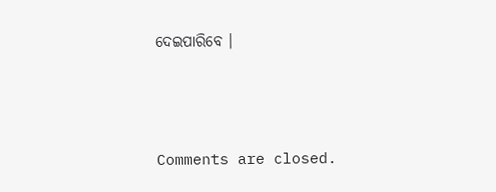ଦେଇପାରିବେ ।



Comments are closed.